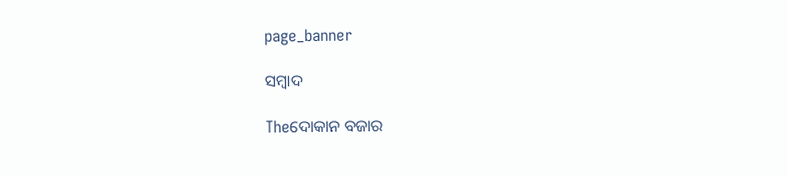page_banner

ସମ୍ବାଦ

Theଦୋକାନ ବଜାର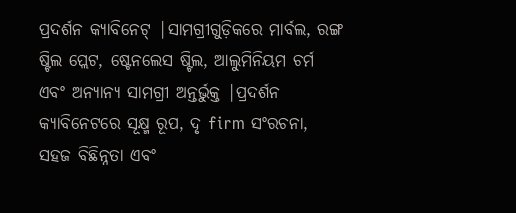ପ୍ରଦର୍ଶନ କ୍ୟାବିନେଟ୍ |ସାମଗ୍ରୀଗୁଡ଼ିକରେ ମାର୍ବଲ, ରଙ୍ଗ ଷ୍ଟିଲ ପ୍ଲେଟ, ଷ୍ଟେନଲେସ ଷ୍ଟିଲ, ଆଲୁମିନିୟମ ଚର୍ମ ଏବଂ ଅନ୍ୟାନ୍ୟ ସାମଗ୍ରୀ ଅନ୍ତର୍ଭୁକ୍ତ |ପ୍ରଦର୍ଶନ କ୍ୟାବିନେଟରେ ସୂକ୍ଷ୍ମ ରୂପ, ଦୃ firm ସଂରଚନା, ସହଜ ବିଛିନ୍ନତା ଏବଂ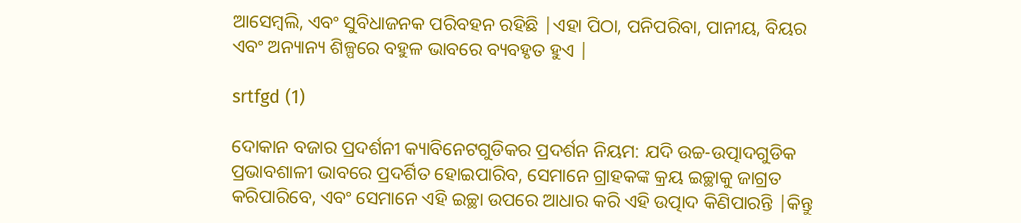ଆସେମ୍ବଲି, ଏବଂ ସୁବିଧାଜନକ ପରିବହନ ରହିଛି |ଏହା ପିଠା, ପନିପରିବା, ପାନୀୟ, ବିୟର ଏବଂ ଅନ୍ୟାନ୍ୟ ଶିଳ୍ପରେ ବହୁଳ ଭାବରେ ବ୍ୟବହୃତ ହୁଏ |

srtfgd (1)

ଦୋକାନ ବଜାର ପ୍ରଦର୍ଶନୀ କ୍ୟାବିନେଟଗୁଡିକର ପ୍ରଦର୍ଶନ ନିୟମ: ଯଦି ଉଚ୍ଚ-ଉତ୍ପାଦଗୁଡିକ ପ୍ରଭାବଶାଳୀ ଭାବରେ ପ୍ରଦର୍ଶିତ ହୋଇପାରିବ, ସେମାନେ ଗ୍ରାହକଙ୍କ କ୍ରୟ ଇଚ୍ଛାକୁ ଜାଗ୍ରତ କରିପାରିବେ, ଏବଂ ସେମାନେ ଏହି ଇଚ୍ଛା ଉପରେ ଆଧାର କରି ଏହି ଉତ୍ପାଦ କିଣିପାରନ୍ତି |କିନ୍ତୁ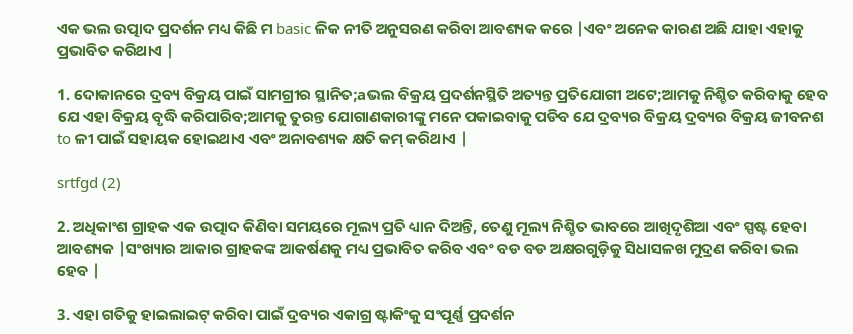ଏକ ଭଲ ଉତ୍ପାଦ ପ୍ରଦର୍ଶନ ମଧ୍ୟ କିଛି ମ basic ଳିକ ନୀତି ଅନୁସରଣ କରିବା ଆବଶ୍ୟକ କରେ |ଏବଂ ଅନେକ କାରଣ ଅଛି ଯାହା ଏହାକୁ ପ୍ରଭାବିତ କରିଥାଏ |

1. ଦୋକାନରେ ଦ୍ରବ୍ୟ ବିକ୍ରୟ ପାଇଁ ସାମଗ୍ରୀର ସ୍ଥାନିତ;aଭଲ ବିକ୍ରୟ ପ୍ରଦର୍ଶନସ୍ଥିତି ଅତ୍ୟନ୍ତ ପ୍ରତିଯୋଗୀ ଅଟେ;ଆମକୁ ନିଶ୍ଚିତ କରିବାକୁ ହେବ ଯେ ଏହା ବିକ୍ରୟ ବୃଦ୍ଧି କରିପାରିବ;ଆମକୁ ତୁରନ୍ତ ଯୋଗାଣକାରୀଙ୍କୁ ମନେ ପକାଇବାକୁ ପଡିବ ଯେ ଦ୍ରବ୍ୟର ବିକ୍ରୟ ଦ୍ରବ୍ୟର ବିକ୍ରୟ ଜୀବନଶ to ଳୀ ପାଇଁ ସହାୟକ ହୋଇଥାଏ ଏବଂ ଅନାବଶ୍ୟକ କ୍ଷତି କମ୍ କରିଥାଏ |

srtfgd (2)

2. ଅଧିକାଂଶ ଗ୍ରାହକ ଏକ ଉତ୍ପାଦ କିଣିବା ସମୟରେ ମୂଲ୍ୟ ପ୍ରତି ଧ୍ୟାନ ଦିଅନ୍ତି, ତେଣୁ ମୂଲ୍ୟ ନିଶ୍ଚିତ ଭାବରେ ଆଖିଦୃଶିଆ ଏବଂ ସ୍ପଷ୍ଟ ହେବା ଆବଶ୍ୟକ |ସଂଖ୍ୟାର ଆକାର ଗ୍ରାହକଙ୍କ ଆକର୍ଷଣକୁ ମଧ୍ୟ ପ୍ରଭାବିତ କରିବ ଏବଂ ବଡ ବଡ ଅକ୍ଷରଗୁଡ଼ିକୁ ସିଧାସଳଖ ମୁଦ୍ରଣ କରିବା ଭଲ ହେବ |

3. ଏହା ଗତିକୁ ହାଇଲାଇଟ୍ କରିବା ପାଇଁ ଦ୍ରବ୍ୟର ଏକାଗ୍ର ଷ୍ଟାକିଂକୁ ସଂପୂର୍ଣ୍ଣ ପ୍ରଦର୍ଶନ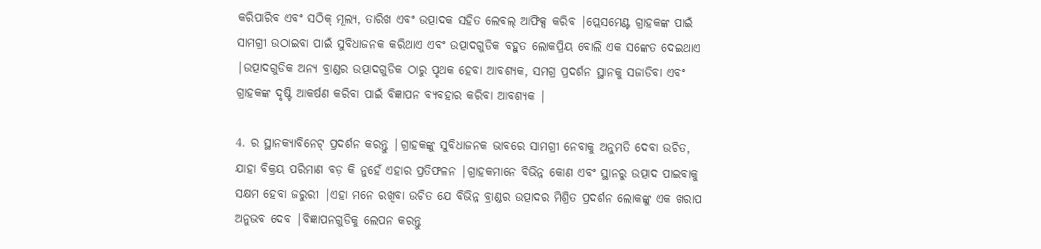କରିପାରିବ ଏବଂ ସଠିକ୍ ମୂଲ୍ୟ, ତାରିଖ ଏବଂ ଉତ୍ପାଦକ ସହିତ ଲେବଲ୍ ଆଫିକ୍ସ କରିବ |ପ୍ଲେସମେଣ୍ଟ ଗ୍ରାହକଙ୍କ ପାଇଁ ସାମଗ୍ରୀ ଉଠାଇବା ପାଇଁ ସୁବିଧାଜନକ କରିଥାଏ ଏବଂ ଉତ୍ପାଦଗୁଡିକ ବହୁତ ଲୋକପ୍ରିୟ ବୋଲି ଏକ ସଙ୍କେତ ଦେଇଥାଏ |ଉତ୍ପାଦଗୁଡିକ ଅନ୍ୟ ବ୍ରାଣ୍ଡର ଉତ୍ପାଦଗୁଡିକ ଠାରୁ ପୃଥକ ହେବା ଆବଶ୍ୟକ, ସମଗ୍ର ପ୍ରଦର୍ଶନ ସ୍ଥାନକୁ ସଜାଡିବା ଏବଂ ଗ୍ରାହକଙ୍କ ଦୃଷ୍ଟି ଆକର୍ଷଣ କରିବା ପାଇଁ ବିଜ୍ଞାପନ ବ୍ୟବହାର କରିବା ଆବଶ୍ୟକ |

4. ର ସ୍ଥାନକ୍ୟାବିନେଟ୍ ପ୍ରଦର୍ଶନ କରନ୍ତୁ |ଗ୍ରାହକଙ୍କୁ ସୁବିଧାଜନକ ଭାବରେ ସାମଗ୍ରୀ ନେବାକୁ ଅନୁମତି ଦେବା ଉଚିତ, ଯାହା ବିକ୍ରୟ ପରିମାଣ ବଡ଼ କି ନୁହେଁ ଏହାର ପ୍ରତିଫଳନ |ଗ୍ରାହକମାନେ ବିଭିନ୍ନ କୋଣ ଏବଂ ସ୍ଥାନରୁ ଉତ୍ପାଦ ପାଇବାକୁ ସକ୍ଷମ ହେବା ଜରୁରୀ |ଏହା ମନେ ରଖିବା ଉଚିତ ଯେ ବିଭିନ୍ନ ବ୍ରାଣ୍ଡର ଉତ୍ପାଦର ମିଶ୍ରିତ ପ୍ରଦର୍ଶନ ଲୋକଙ୍କୁ ଏକ ଖରାପ ଅନୁଭବ ଦେବ |ବିଜ୍ଞାପନଗୁଡିକୁ ଲେପନ କରନ୍ତୁ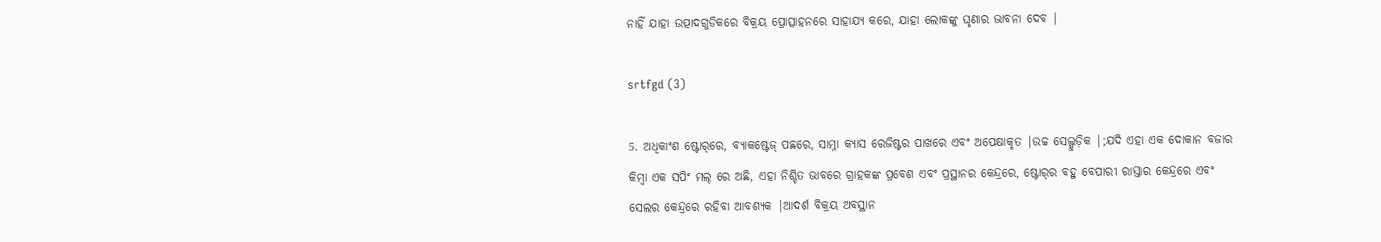ନାହିଁ ଯାହା ଉତ୍ପାଦଗୁଡିକରେ ବିକ୍ରୟ ପ୍ରୋତ୍ସାହନରେ ସାହାଯ୍ୟ କରେ, ଯାହା ଲୋକଙ୍କୁ ଘୃଣାର ଭାବନା ଦେବ |

srtfgd (3)

5. ଅଧିକାଂଶ ଷ୍ଟୋର୍‌ରେ, ବ୍ୟାକଷ୍ଟେଜ୍ ପଛରେ, ସାମ୍ନା କ୍ୟାସ ରେଜିଷ୍ଟର ପାଖରେ ଏବଂ ଅପେକ୍ଷାକୃତ |ଉଚ୍ଚ ସେଲ୍ଗୁଡ଼ିକ |;ଯଦି ଏହା ଏକ ଦୋକାନ ବଜାର କିମ୍ବା ଏକ ସପିଂ ମଲ୍ ରେ ଅଛି, ଏହା ନିଶ୍ଚିତ ଭାବରେ ଗ୍ରାହକଙ୍କ ପ୍ରବେଶ ଏବଂ ପ୍ରସ୍ଥାନର କେନ୍ଦ୍ରରେ, ଷ୍ଟୋର୍‌ର ବହୁ ବେପାରୀ ରାସ୍ତାର କେନ୍ଦ୍ରରେ ଏବଂ ସେଲର କେନ୍ଦ୍ରରେ ରହିବା ଆବଶ୍ୟକ |ଆଦର୍ଶ ବିକ୍ରୟ ଅବସ୍ଥାନ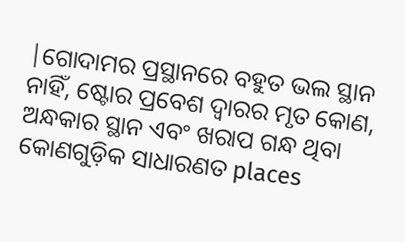|ଗୋଦାମର ପ୍ରସ୍ଥାନରେ ବହୁତ ଭଲ ସ୍ଥାନ ନାହିଁ, ଷ୍ଟୋର ପ୍ରବେଶ ଦ୍ୱାରର ମୃତ କୋଣ, ଅନ୍ଧକାର ସ୍ଥାନ ଏବଂ ଖରାପ ଗନ୍ଧ ଥିବା କୋଣଗୁଡ଼ିକ ସାଧାରଣତ places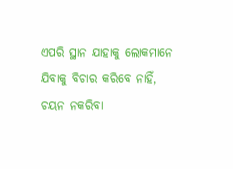ଏପରି ସ୍ଥାନ ଯାହାକୁ ଲୋକମାନେ ଯିବାକୁ ବିଚାର କରିବେ ନାହିଁ, ଚୟନ ନକରିବା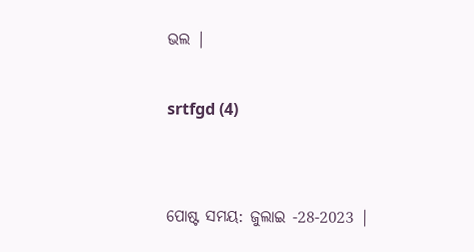ଭଲ |

srtfgd (4)


ପୋଷ୍ଟ ସମୟ: ଜୁଲାଇ -28-2023 |